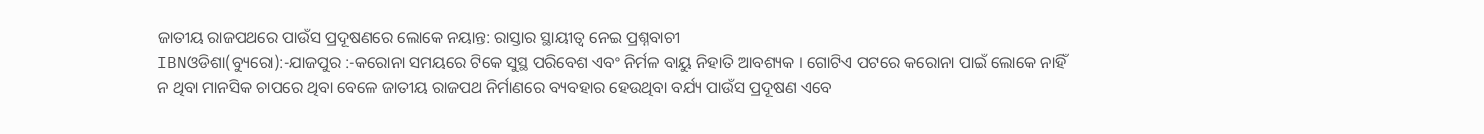ଜାତୀୟ ରାଜପଥରେ ପାଉଁସ ପ୍ରଦୂଷଣରେ ଲୋକେ ନୟାନ୍ତ: ରାସ୍ତାର ସ୍ଥାୟୀତ୍ୱ ନେଇ ପ୍ରଶ୍ନବାଚୀ
IBNଓଡିଶା(ବ୍ୟୁରୋ):-ଯାଜପୁର :-କରୋନା ସମୟରେ ଟିକେ ସୁସ୍ଥ ପରିବେଶ ଏବଂ ନିର୍ମଳ ବାୟୁ ନିହାତି ଆବଶ୍ୟକ । ଗୋଟିଏ ପଟରେ କରୋନା ପାଇଁ ଲୋକେ ନାହିଁ ନ ଥିବା ମାନସିକ ଚାପରେ ଥିବା ବେଳେ ଜାତୀୟ ରାଜପଥ ନିର୍ମାଣରେ ବ୍ୟବହାର ହେଉଥିବା ବର୍ଯ୍ୟ ପାଉଁସ ପ୍ରଦୂଷଣ ଏବେ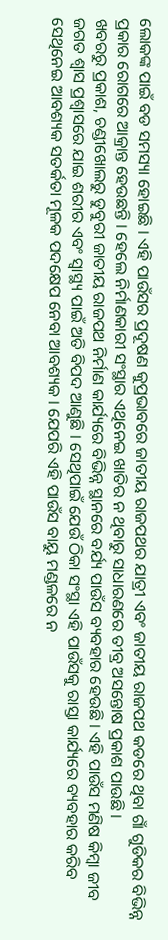ଲୋକଙ୍କ ପାଇଁ ବଡ ସମସ୍ୟା ହୋଇଛି । ଏହି ପାଉଁସର ପ୍ରଦୂଷଣ କୁପ୍ରଭାବରେ ଜାତୀୟ ରାଜପଥର ଯାତ୍ରୀ ଏବଂ ଜାତୀୟ ରାଜପଥ କଡରେ ଥିବା ଗାଁ ଗୁଡିକର ବିଭିନ୍ନ ପ୍ରକାର ରୋଗରେ ଆକ୍ରାନ୍ତ ହେଉଛନ୍ତି । ହେଲେ ନିର୍ମାଣକାରୀ ସଂସ୍ଥାର ଏଥିନେଇ ଖାତିର ନ ଥିବାରୁ ସାଧାରଣରେ ତୀବ୍ର ଅସନ୍ତୋଷ ପ୍ରକାଶ ପାଉଛି ।
ଖବରରୁ ପ୍ରକାଶ, ଚଣ୍ଡୀଖୋଲରୁ ଡୁବୁରୀ ଜାତୀୟ ରାଜପଥ ନିର୍ମାଣ କାର୍ଯ୍ୟରେ ବିଭିନ୍ନ ସ୍ଥାନରେ ବର୍ଯ୍ୟ ପାଉଁସ ବ୍ୟବହାର ହେଉଛି । ଏହି ପାଉଁସ ମଣିଷ କିମ୍ବା ଜୀବ ଜଗତ ଶ୍ୱାସ ପ୍ରଶ୍ୱାସରେ ଯାଇ ଶରୀର ଏବଂ ସ୍ୱାସ୍ଥ୍ୟ ପାଇଁ ଅତି ବିପଦ ଆଣୁଛି । ସେଥିପାଇଁ ଯେଉଁ ଠିକା ସଂସ୍ଥା ଏହି ପାଉଁସକୁ ରାସ୍ତା କାର୍ଯ୍ୟରେ ବ୍ୟବହାର କରିବ ସେଥିନେଇ ଆବଶ୍ୟକ ସତର୍କତା ମୂଳକ ପଦକ୍ଷେପ ନେବା ଆବଶ୍ୟକ । ଯେପରି ଏହି ପାଉଁସ ବାୟୁ ମଣ୍ଡଳରେ ନ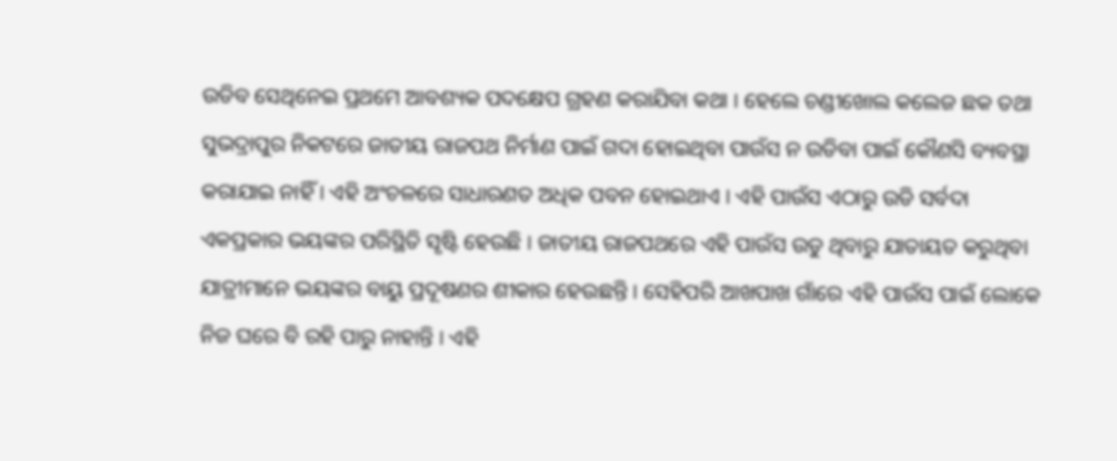ଉଡିବ ସେଥିନେଇ ପ୍ରଥମେ ଆବଶ୍ୟକ ପଦକ୍ଷେପ ଗ୍ରହଣ କରାଯିବା କଥା । ହେଲେ ଚଣ୍ଡୀଖୋଲ କଲେଜ ଛକ ତଥା ସୁଭଦ୍ରାପୁର ନିକଟରେ ଜାତୀୟ ରାଜପଥ ନିର୍ମାଣ ପାଇଁ ଗଦା ହୋଇଥିବା ପାଉଁସ ନ ଉଡିବା ପାଇଁ କୌଣସି ବ୍ୟବସ୍ଥା କରାଯାଇ ନାହିଁ । ଏହି ଅଂଚଳରେ ସାଧାରଣତ ଅଧିକ ପବନ ହୋଇଥାଏ । ଏହି ପାଉଁସ ଏଠାରୁ ଉଡି ସର୍ବଦା ଏକପ୍ରକାର ଭୟଙ୍କର ପରିସ୍ଥିତି ସୃଷ୍ଟି ହେଉଛି । ଜାତୀୟ ରାଜପଥରେ ଏହି ପାଉଁସ ଉଡୁ ଥିବାରୁ ଯାତାୟତ କରୁଥିବା ଯାତ୍ରୀମାନେ ଭୟଙ୍କର ବାୟୁ ପ୍ରଦୂଷଣର ଶୀକାର ହେଉଛନ୍ତି । ସେହିପରି ଆଖପାଖ ଗାଁରେ ଏହି ପାଉଁସ ପାଇଁ ଲୋକେ ନିଜ ଘରେ ବି ରହି ପାରୁ ନାହାନ୍ତି । ଏହି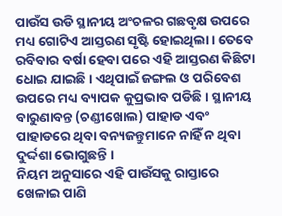ପାଉଁସ ଉଡି ସ୍ଥାନୀୟ ଅଂଚଳର ଗଛବୃକ୍ଷ ଉପରେ ମଧ୍ୟ ଗୋଟିଏ ଆସ୍ତରଣ ସୃଷ୍ଟି ହୋଇଥିଲା । ତେବେ ରବିବାର ବର୍ଷା ହେବା ପରେ ଏହି ଆସ୍ତରଣ କିଛିଟା ଧୋଇ ଯାଇଛି । ଏଥିପାଇଁ ଜଙ୍ଗଲ ଓ ପରିବେଶ ଉପରେ ମଧ୍ୟ ବ୍ୟାପକ କୁପ୍ରଭାବ ପଡିଛି । ସ୍ଥାନୀୟ ବାରୁଣାବନ୍ତ (ଚଣ୍ଡୀଖୋଲ) ପାହାଡ ଏବଂ ପାହାଡରେ ଥିବା ବନ୍ୟଜନ୍ତୁମାନେ ନାହିଁ ନ ଥିବା ଦୁର୍ଦ୍ଦଶା ଭୋଗୁଛନ୍ତି ।
ନିୟମ ଅନୁସାରେ ଏହି ପାଉଁସକୁ ରାସ୍ତାରେ ଖେଳାଇ ପାଣି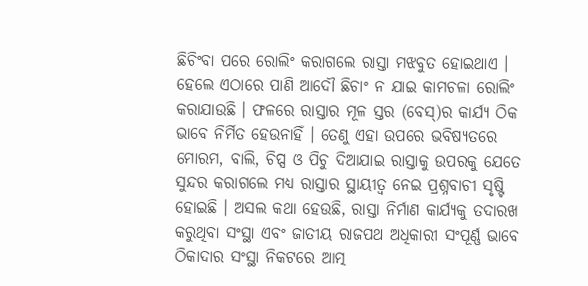ଛିଚିଂବା ପରେ ରୋଲିଂ କରାଗଲେ ରାସ୍ତା ମଝବୁତ ହୋଇଥାଏ । ହେଲେ ଏଠାରେ ପାଣି ଆଦୌ ଛିଚାଂ ନ ଯାଇ କାମଚଳା ରୋଲିଂ କରାଯାଉଛି । ଫଳରେ ରାସ୍ତାର ମୂଳ ସ୍ତର (ବେସ୍)ର କାର୍ଯ୍ୟ ଠିକ ଭାବେ ନିର୍ମିତ ହେଉନାହିଁ । ତେଣୁ ଏହା ଉପରେ ଭବିଷ୍ୟତରେ ମୋରମ, ବାଲି, ଚିପ୍ସ ଓ ପିଚୁ ଦିଆଯାଇ ରାସ୍ତାକୁ ଉପରକୁ ଯେତେ ସୁନ୍ଦର କରାଗଲେ ମଧ୍ୟ ରାସ୍ତାର ସ୍ଥାୟୀତ୍ୱ ନେଇ ପ୍ରଶ୍ନବାଚୀ ସୃଷ୍ଟି ହୋଇଛି । ଅସଲ କଥା ହେଉଛି, ରାସ୍ତା ନିର୍ମାଣ କାର୍ଯ୍ୟକୁ ତଦାରଖ କରୁଥିବା ସଂସ୍ଥା ଏବଂ ଜାତୀୟ ରାଜପଥ ଅଧିକାରୀ ସଂପୂର୍ଣ୍ଣ ଭାବେ ଠିକାଦାର ସଂସ୍ଥା ନିକଟରେ ଆତ୍ମ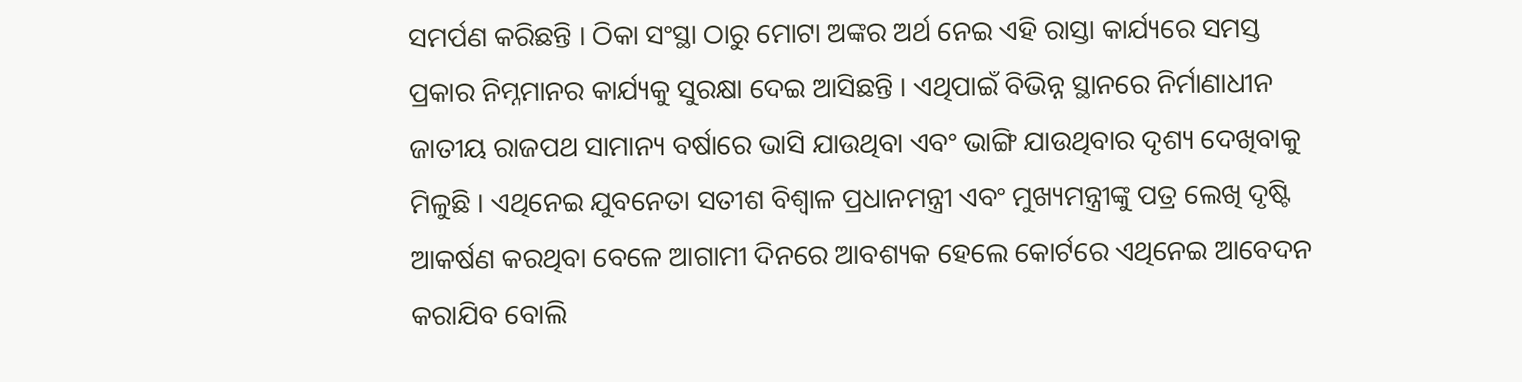ସମର୍ପଣ କରିଛନ୍ତି । ଠିକା ସଂସ୍ଥା ଠାରୁ ମୋଟା ଅଙ୍କର ଅର୍ଥ ନେଇ ଏହି ରାସ୍ତା କାର୍ଯ୍ୟରେ ସମସ୍ତ ପ୍ରକାର ନିମ୍ନମାନର କାର୍ଯ୍ୟକୁ ସୁରକ୍ଷା ଦେଇ ଆସିଛନ୍ତି । ଏଥିପାଇଁ ବିଭିନ୍ନ ସ୍ଥାନରେ ନିର୍ମାଣାଧୀନ ଜାତୀୟ ରାଜପଥ ସାମାନ୍ୟ ବର୍ଷାରେ ଭାସି ଯାଉଥିବା ଏବଂ ଭାଙ୍ଗି ଯାଉଥିବାର ଦୃଶ୍ୟ ଦେଖିବାକୁ ମିଳୁଛି । ଏଥିନେଇ ଯୁବନେତା ସତୀଶ ବିଶ୍ୱାଳ ପ୍ରଧାନମନ୍ତ୍ରୀ ଏବଂ ମୁଖ୍ୟମନ୍ତ୍ରୀଙ୍କୁ ପତ୍ର ଲେଖି ଦୃଷ୍ଟି ଆକର୍ଷଣ କରଥିବା ବେଳେ ଆଗାମୀ ଦିନରେ ଆବଶ୍ୟକ ହେଲେ କୋର୍ଟରେ ଏଥିନେଇ ଆବେଦନ କରାଯିବ ବୋଲି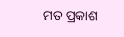ମତ ପ୍ରକାଶ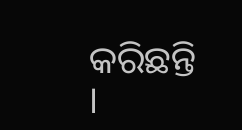କରିଛନ୍ତି ।